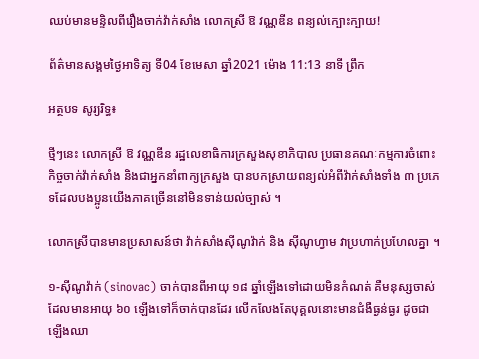ឈប់មានមន្ទិលពីរឿងចាក់វ៉ាក់សាំង លោកស្រី ឱ វណ្ណឌីន ពន្យល់ក្បោះក្បាយ!

ព័ត៌មានសង្គមថ្ងៃអាទិត្យ ទី04 ខែមេសា ឆ្នាំ2021 ម៉ោង 11:13 នាទី ព្រឹក

អត្ថបទ សូរ្យរិទ្ធ៖

ថ្មីៗនេះ លោកស្រី ឱ វណ្ណឌីន រដ្ឋលេខាធិការក្រសួងសុខាភិបាល ប្រធានគណៈកម្មការចំពោះកិច្ចចាក់វ៉ាក់សាំង និងជាអ្នកនាំពាក្យក្រសួង បានបកស្រាយពន្យល់អំពីវ៉ាក់សាំងទាំង ៣ ប្រភេទដែលបងប្អូនយើងភាគច្រើននៅមិនទាន់យល់ច្បាស់ ។

លោកស្រីបានមានប្រសាសន៍ថា វ៉ាក់សាំងស៊ីណូវ៉ាក់ និង ស៊ីណូហ្វាម វាប្រហាក់ប្រហែលគ្នា ។

១-ស៊ីណូវ៉ាក់ (sinovac) ចាក់បានពីអាយុ ១៨ ឆ្នាំឡើងទៅដោយមិនកំណត់ គឺមនុស្សចាស់ដែលមានអាយុ ៦០ ឡើងទៅក៏ចាក់បានដែរ លើកលែងតែបុគ្គលនោះមានជំងឺធ្ងន់ធ្ងរ ដូចជាឡើងឈា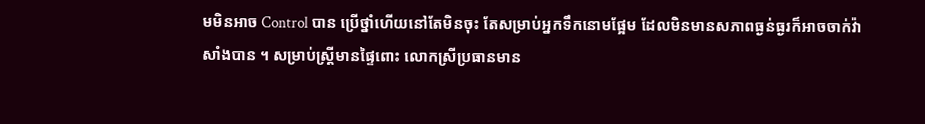មមិនអាច Control បាន ប្រើថ្នាំហើយនៅតែមិនចុះ តែសម្រាប់អ្នកទឹកនោមផ្អែម ដែលមិនមានសភាពធ្ងន់ធ្ងរក៏អាចចាក់វ៉ាសាំងបាន ។ សម្រាប់ស្ត្រីមានផ្ទៃពោះ លោកស្រីប្រធានមាន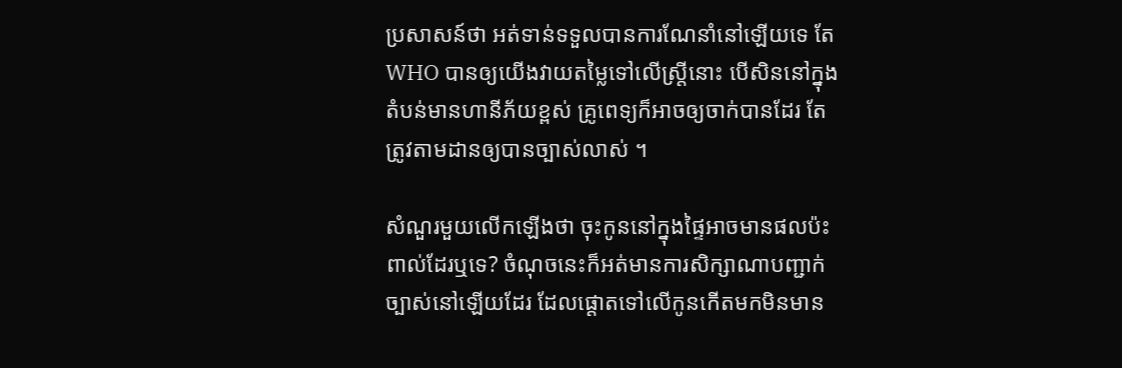ប្រសាសន៍ថា អត់ទាន់ទទួលបានការណែនាំនៅឡើយទេ តែ WHO បានឲ្យយើងវាយតម្លៃទៅលើស្ត្រីនោះ បើសិននៅក្នុងតំបន់មានហានីភ័យខ្ពស់ គ្រូពេទ្យក៏អាចឲ្យចាក់បានដែរ តែត្រូវតាមដានឲ្យបានច្បាស់លាស់ ។

សំណួរមួយលើកឡើងថា ចុះកូននៅក្នុងផ្ទៃអាចមានផលប៉ះពាល់ដែរឬទេ? ចំណុចនេះក៏អត់មានការសិក្សាណាបញ្ជាក់ច្បាស់នៅឡើយដែរ ដែលផ្តោតទៅលើកូនកើតមកមិនមាន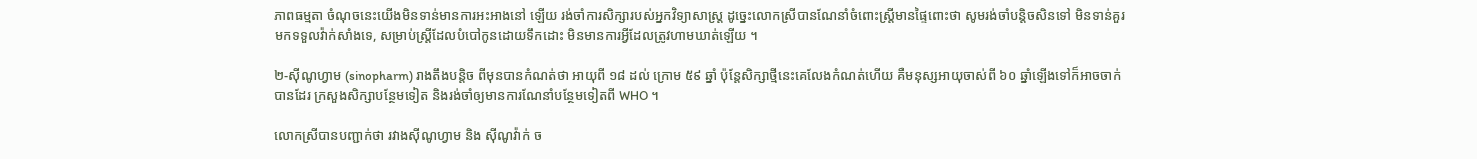ភាពធម្មតា ចំណុចនេះយើងមិនទាន់មានការអះអាងនៅ ឡើយ រង់ចាំការសិក្សារបស់អ្នកវិទ្យាសាស្ត្រ ដូច្នេះលោកស្រីបានណែនាំចំពោះស្ត្រីមានផ្ទៃពោះថា សូមរង់ចាំបន្តិចសិនទៅ មិនទាន់គួរមកទទួលវ៉ាក់សាំងទេ, សម្រាប់ស្ត្រីដែលបំបៅកូនដោយទឹកដោះ មិនមានការអ្វីដែលត្រូវហាមឃាត់ឡើយ ។

២-ស៊ីណូហ្វាម (sinopharm) រាងតឹងបន្តិច ពីមុនបានកំណត់ថា អាយុពី ១៨ ដល់ ក្រោម ៥៩ ឆ្នាំ ប៉ុន្តែសិក្សាថ្មីនេះគេលែងកំណត់ហើយ គឺមនុស្សអាយុចាស់ពី ៦០ ឆ្នាំឡើងទៅក៏អាចចាក់បានដែរ ក្រសួងសិក្សាបន្ថែមទៀត និងរង់ចាំឲ្យមានការណែនាំបន្ថែមទៀតពី WHO ។

លោកស្រីបានបញ្ជាក់ថា រវាងស៊ីណូហ្វាម និង ស៊ីណូវ៉ាក់ ច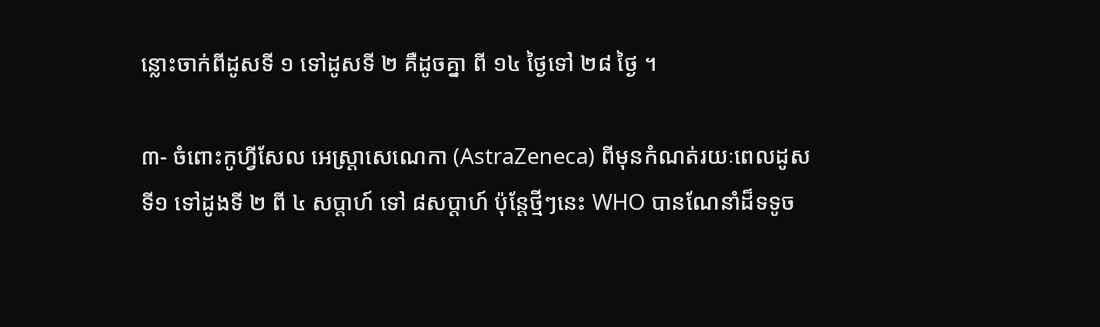ន្លោះចាក់ពីដូសទី ១ ទៅដូសទី ២ គឺដូចគ្នា ពី ១៤ ថ្ងៃទៅ ២៨ ថ្ងៃ ។

៣- ចំពោះកូហ្វីសែល អេស្ត្រាសេណេកា (AstraZeneca) ពីមុនកំណត់រយៈពេលដូសទី១ ទៅដូងទី ២ ពី ៤ សប្តាហ៍ ទៅ ៨សប្តាហ៍ ប៉ុន្តែថ្មីៗនេះ WHO បានណែនាំដ៏ទទូច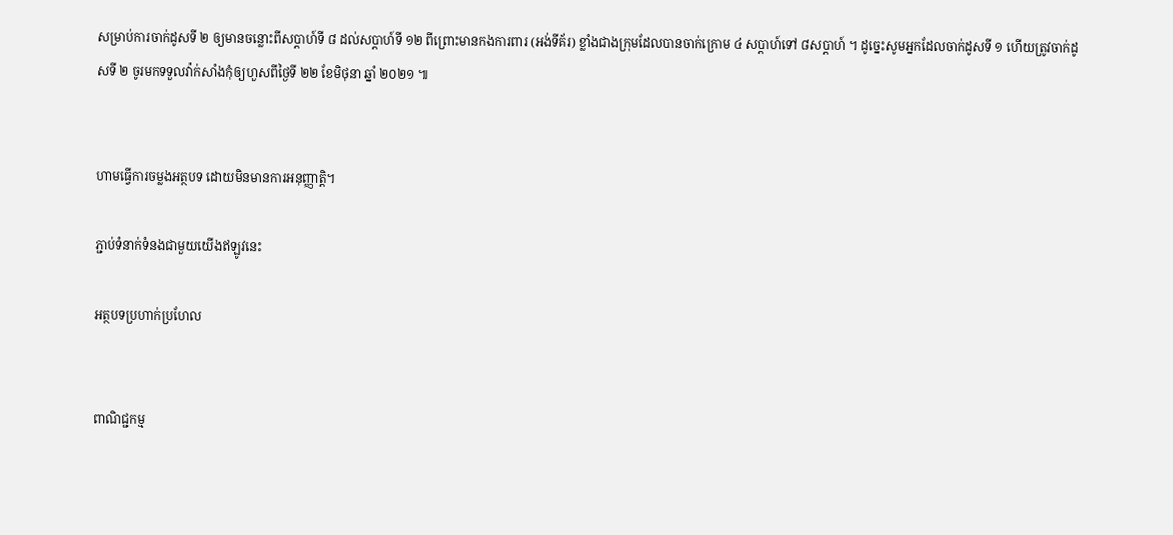សម្រាប់ការចាក់ដូសទី ២ ឲ្យមានចន្លោះពីសប្តាហ៍ទី ៨ ដល់សប្តាហ៍ទី ១២ ពីព្រោះមានកងការពារ (អង់ទីគ័រ) ខ្លាំងជាងក្រុមដែលបានចាក់ក្រោម ៤ សប្តាហ៍ទៅ ៨សប្តាហ៍ ។ ដូច្នេះសូមអ្នកដែលចាក់ដូសទី ១ ហើយត្រូវចាក់ដូសទី ២ ចូរមកទទួលវ៉ាក់សាំងកុំឲ្យហួសពីថ្ងៃទី ២២ ខែមិថុនា ឆ្នាំ ២០២១ ៕


ហាមធ្វើការចម្លងអត្ថបទ ដោយមិនមានការអនុញ្ញាត្តិ។

ភ្ជាប់ទំនាក់ទំនងជាមួយយើងឥឡូវនេះ

អត្ថបទប្រហាក់ប្រហែល


ពាណិជ្ជកម្ម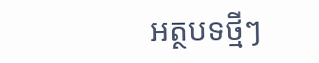អត្ថបទថ្មីៗ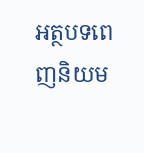អត្ថបទពេញនិយម